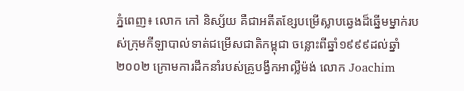ភ្នំពេញ៖ លោក កៅ និស្ស័យ គឺជាអតីតខ្សែបម្រើស្លាបឆ្វេងដ៏ឆ្នើមម្នាក់របស់ក្រុមកីឡាបាល់ទាត់ជម្រើសជាតិកម្ពុជា ចន្លោះពីឆ្នាំ១៩៩៩ដល់ឆ្នាំ២០០២ ក្រោមការដឹកនាំរបស់គ្រូបង្វឹកអាល្លឺម៉ង់ លោក Joachim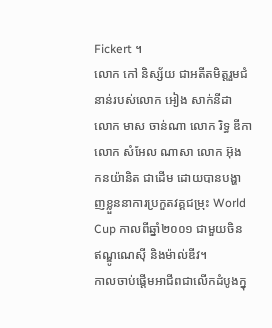Fickert ។
លោក កៅ និស្ស័យ ជាអតីតមិត្តរួមជំនាន់របស់លោក អៀង សាក់នីដា លោក មាស ចាន់ណា លោក រិទ្ធ ឌីកា លោក សំអែល ណាសា លោក អ៊ុង កនយ៉ានិត ជាដើម ដោយបានបង្ហាញខ្លួននាការប្រកួតវគ្គជម្រុះ World Cup កាលពីឆ្នាំ២០០១ ជាមួយចិន ឥណ្ឌូណេស៊ី និងម៉ាល់ឌីវ។
កាលចាប់ផ្តើមអាជីពជាលើកដំបូងក្នុ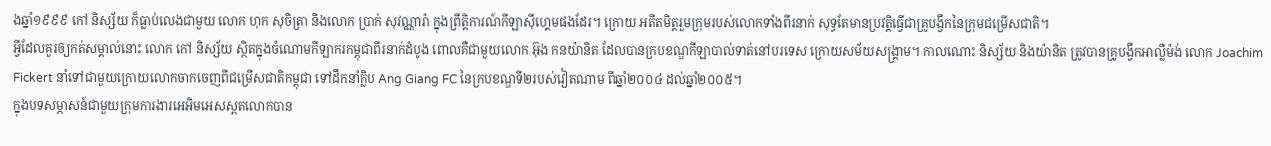ងឆ្នាំ១៩៩៩ កៅ និស្ស័យ ក៏ធ្លាប់លេងជាមួយ លោក ហុក សុចិត្រា និងលោក ប្រាក់ សុវណ្ណារ៉ា ក្នុងព្រឹត្តិការណ៍កីឡាស៊ីហ្គេមផងដែរ។ ក្រោយ អតីតមិត្តរួមក្រុមរបស់លោកទាំងពីរនាក់ សុទ្ធតែមានប្រវត្តិធ្វើជាគ្រូបង្វឹកនៃក្រុមជម្រើសជាតិ។
អ្វីដែលគួរឲ្យកត់សម្គាល់នោះ លោក កៅ និស្ស័យ ស្ថិតក្នុងចំណោមកីឡាករកម្ពុជាពីរនាក់ដំបូង ពោលគឺជាមួយលោក អ៊ុង កនយ៉ានិត ដែលបានក្របខណ្ឌកីឡាបាល់ទាត់នៅបរទេស ក្រោយសម័យសង្គ្រាម។ កាលណោះ និស្ស័យ និងយ៉ានិត ត្រូវបានគ្រូបង្វឹកអាល្លឺម៉ង់ លោក Joachim Fickert នាំទៅជាមួយក្រោយលោកចាកចេញពីជម្រើសជាតិកម្ពុជា ទៅដឹកនាំក្លិប Ang Giang FC នៃក្របខណ្ឌទី២របស់វៀតណាម ពីឆ្នាំ២០០៤ ដល់ឆ្នាំ២០០៥។
ក្នុងបទសម្ភាសន៍ជាមួយក្រុមការងារអេអិមអេសស្ពតលោកបាន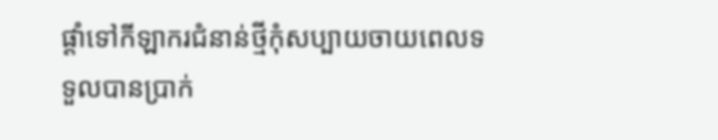ផ្ដាំទៅកីឡាករជំនាន់ថ្មីកុំសប្បាយចាយពេលទទួលបានប្រាក់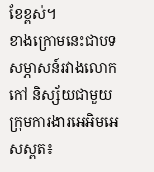ខែខ្ពស់។
ខាងក្រោមនេះជាបទសម្ភាសន៍រវាងលោក កៅ និស្ស័យជាមួយក្រុមការងារអេអិមអេសស្ពត៖